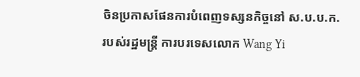ចិនប្រកាសផែនការបំពេញទស្សនកិច្ចនៅ ស.ប.ប.ក. របស់រដ្ឋមន្ត្រី ការបរទេសលោក Wang Yi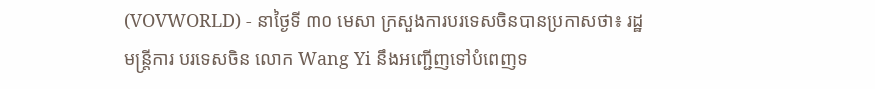(VOVWORLD) - នាថ្ងៃទី ៣០ មេសា ក្រសួងការបរទេសចិនបានប្រកាសថា៖ រដ្ឋមន្ត្រីការ បរទេសចិន លោក Wang Yi នឹងអញ្ជើញទៅបំពេញទ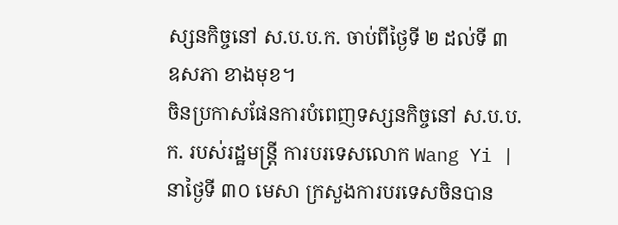ស្សនកិច្ចនៅ ស.ប.ប.ក. ចាប់ពីថ្ងៃទី ២ ដល់ទី ៣ ឧសភា ខាងមុខ។
ចិនប្រកាសផែនការបំពេញទស្សនកិច្ចនៅ ស.ប.ប.ក. របស់រដ្ឋមន្ត្រី ការបរទេសលោក Wang Yi |
នាថ្ងៃទី ៣០ មេសា ក្រសួងការបរទេសចិនបាន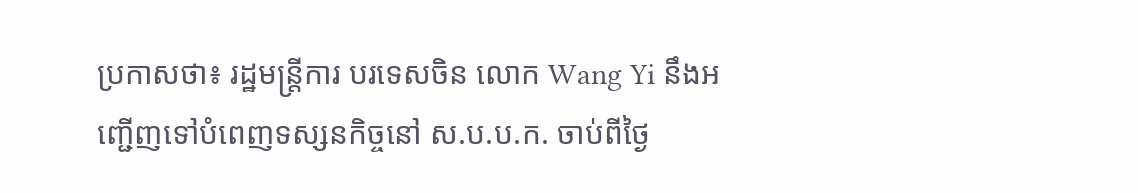ប្រកាសថា៖ រដ្ឋមន្ត្រីការ បរទេសចិន លោក Wang Yi នឹងអញ្ជើញទៅបំពេញទស្សនកិច្ចនៅ ស.ប.ប.ក. ចាប់ពីថ្ងៃ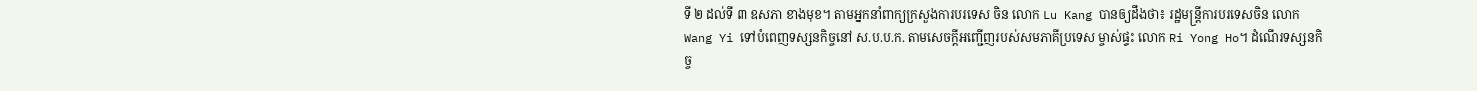ទី ២ ដល់ទី ៣ ឧសភា ខាងមុខ។ តាមអ្នកនាំពាក្យក្រសួងការបរទេស ចិន លោក Lu Kang បានឲ្យដឹងថា៖ រដ្ឋមន្ត្រីការបរទេសចិន លោក Wang Yi ទៅបំពេញទស្សនកិច្ចនៅ ស.ប.ប.ក. តាមសេចក្តីអញ្ជើញរបស់សមភាគីប្រទេស ម្ចាស់ផ្ទះ លោក Ri Yong Ho។ ដំណើរទស្សនកិច្ច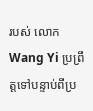របស់ លោក Wang Yi ប្រព្រឹត្តទៅបន្ទាប់ពីប្រ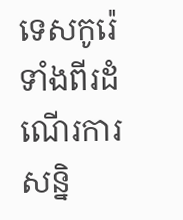ទេសកូរ៉េទាំងពីរដំណើរការសន្និ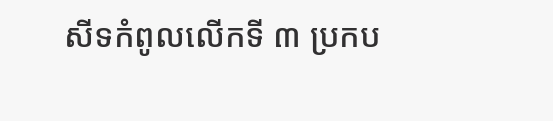សីទកំពូលលើកទី ៣ ប្រកប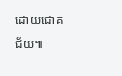ដោយជោគជ័យ៕